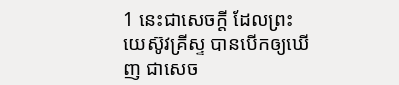1 នេះជាសេចក្ដី ដែលព្រះយេស៊ូវគ្រីស្ទ បានបើកឲ្យឃើញ ជាសេច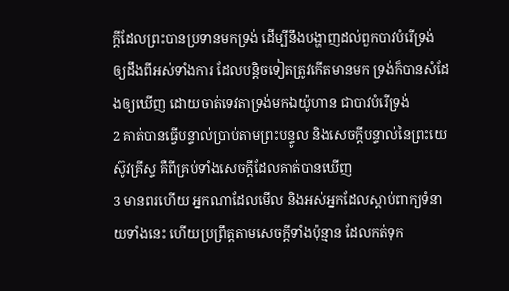ក្ដីដែលព្រះបានប្រទានមកទ្រង់ ដើម្បីនឹងបង្ហាញដល់ពួកបាវបំរើទ្រង់ ឲ្យដឹងពីអស់ទាំងការ ដែលបន្តិចទៀតត្រូវកើតមានមក ទ្រង់ក៏បានសំដែងឲ្យឃើញ ដោយចាត់ទេវតាទ្រង់មកឯយ៉ូហាន ជាបាវបំរើទ្រង់
2 គាត់បានធ្វើបន្ទាល់ប្រាប់តាមព្រះបន្ទូល និងសេចក្ដីបន្ទាល់នៃព្រះយេស៊ូវគ្រីស្ទ គឺពីគ្រប់ទាំងសេចក្ដីដែលគាត់បានឃើញ
3 មានពរហើយ អ្នកណាដែលមើល និងអស់អ្នកដែលស្តាប់ពាក្យទំនាយទាំងនេះ ហើយប្រព្រឹត្តតាមសេចក្ដីទាំងប៉ុន្មាន ដែលកត់ទុក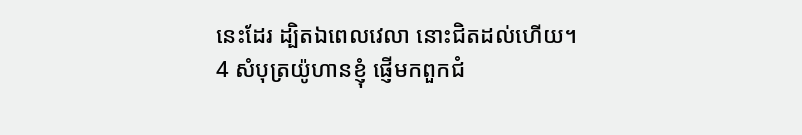នេះដែរ ដ្បិតឯពេលវេលា នោះជិតដល់ហើយ។
4 សំបុត្រយ៉ូហានខ្ញុំ ផ្ញើមកពួកជំ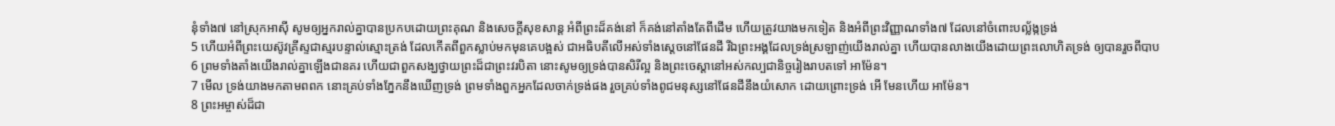នុំទាំង៧ នៅស្រុកអាស៊ី សូមឲ្យអ្នករាល់គ្នាបានប្រកបដោយព្រះគុណ និងសេចក្ដីសុខសាន្ត អំពីព្រះដ៏គង់នៅ ក៏គង់នៅតាំងតែពីដើម ហើយត្រូវយាងមកទៀត និងអំពីព្រះវិញ្ញាណទាំង៧ ដែលនៅចំពោះបល្ល័ង្កទ្រង់
5 ហើយអំពីព្រះយេស៊ូវគ្រីស្ទជាស្មរបន្ទាល់ស្មោះត្រង់ ដែលកើតពីពួកស្លាប់មកមុនគេបង្អស់ ជាអធិបតីលើអស់ទាំងស្តេចនៅផែនដី រីឯព្រះអង្គដែលទ្រង់ស្រឡាញ់យើងរាល់គ្នា ហើយបានលាងយើងដោយព្រះលោហិតទ្រង់ ឲ្យបានរួចពីបាប
6 ព្រមទាំងតាំងយើងរាល់គ្នាឡើងជានគរ ហើយជាពួកសង្ឃថ្វាយព្រះដ៏ជាព្រះវរបិតា នោះសូមឲ្យទ្រង់បានសិរីល្អ និងព្រះចេស្តានៅអស់កល្បជានិច្ចរៀងរាបតទៅ អាម៉ែន។
7 មើល ទ្រង់យាងមកតាមពពក នោះគ្រប់ទាំងភ្នែកនឹងឃើញទ្រង់ ព្រមទាំងពួកអ្នកដែលចាក់ទ្រង់ផង រួចគ្រប់ទាំងពូជមនុស្សនៅផែនដីនឹងយំសោក ដោយព្រោះទ្រង់ អើ មែនហើយ អាម៉ែន។
8 ព្រះអម្ចាស់ដ៏ជា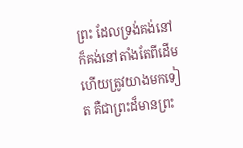ព្រះ ដែលទ្រង់គង់នៅ ក៏គង់នៅតាំងតែពីដើម ហើយត្រូវយាងមកទៀត គឺជាព្រះដ៏មានព្រះ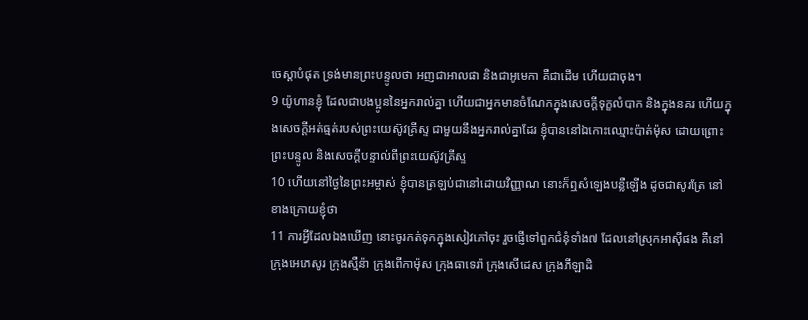ចេស្តាបំផុត ទ្រង់មានព្រះបន្ទូលថា អញជាអាលផា និងជាអូមេកា គឺជាដើម ហើយជាចុង។
9 យ៉ូហានខ្ញុំ ដែលជាបងប្អូននៃអ្នករាល់គ្នា ហើយជាអ្នកមានចំណែកក្នុងសេចក្ដីទុក្ខលំបាក និងក្នុងនគរ ហើយក្នុងសេចក្ដីអត់ធ្មត់របស់ព្រះយេស៊ូវគ្រីស្ទ ជាមួយនឹងអ្នករាល់គ្នាដែរ ខ្ញុំបាននៅឯកោះឈ្មោះប៉ាត់ម៉ុស ដោយព្រោះព្រះបន្ទូល និងសេចក្ដីបន្ទាល់ពីព្រះយេស៊ូវគ្រីស្ទ
10 ហើយនៅថ្ងៃនៃព្រះអម្ចាស់ ខ្ញុំបានត្រឡប់ជានៅដោយវិញ្ញាណ នោះក៏ឮសំឡេងបន្លឺឡើង ដូចជាសូរត្រែ នៅខាងក្រោយខ្ញុំថា
11 ការអ្វីដែលឯងឃើញ នោះចូរកត់ទុកក្នុងសៀវភៅចុះ រួចផ្ញើទៅពួកជំនុំទាំង៧ ដែលនៅស្រុកអាស៊ីផង គឺនៅក្រុងអេភេសូរ ក្រុងស្មឺន៉ា ក្រុងពើកាម៉ុស ក្រុងធាទេរ៉ា ក្រុងសើដេស ក្រុងភីឡាដិ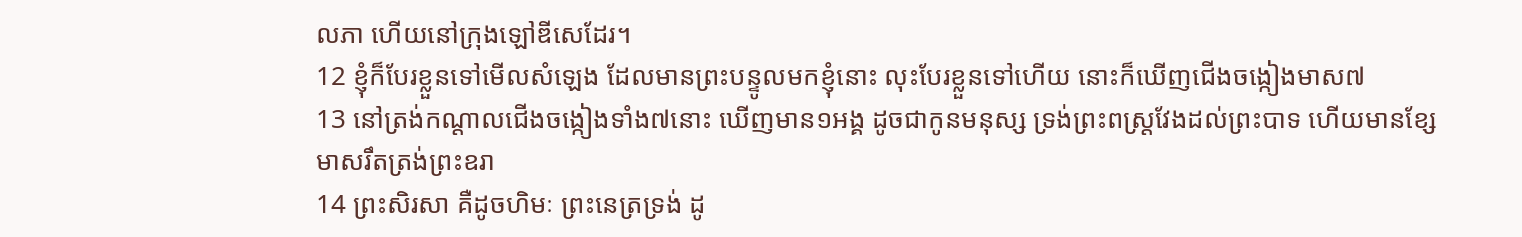លភា ហើយនៅក្រុងឡៅឌីសេដែរ។
12 ខ្ញុំក៏បែរខ្លួនទៅមើលសំឡេង ដែលមានព្រះបន្ទូលមកខ្ញុំនោះ លុះបែរខ្លួនទៅហើយ នោះក៏ឃើញជើងចង្កៀងមាស៧
13 នៅត្រង់កណ្តាលជើងចង្កៀងទាំង៧នោះ ឃើញមាន១អង្គ ដូចជាកូនមនុស្ស ទ្រង់ព្រះពស្ត្រវែងដល់ព្រះបាទ ហើយមានខ្សែមាសរឹតត្រង់ព្រះឧរា
14 ព្រះសិរសា គឺដូចហិមៈ ព្រះនេត្រទ្រង់ ដូ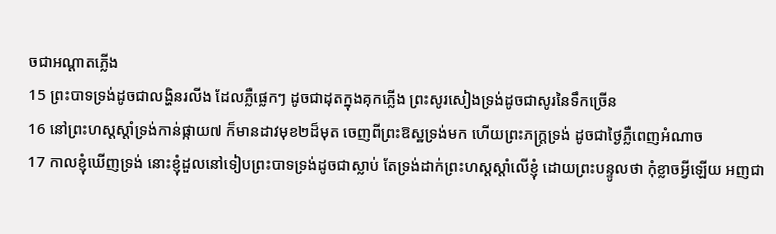ចជាអណ្តាតភ្លើង
15 ព្រះបាទទ្រង់ដូចជាលង្ហិនរលីង ដែលភ្លឺផ្លេកៗ ដូចជាដុតក្នុងគុកភ្លើង ព្រះសូរសៀងទ្រង់ដូចជាសូរនៃទឹកច្រើន
16 នៅព្រះហស្តស្តាំទ្រង់កាន់ផ្កាយ៧ ក៏មានដាវមុខ២ដ៏មុត ចេញពីព្រះឱស្ឋទ្រង់មក ហើយព្រះភក្ត្រទ្រង់ ដូចជាថ្ងៃភ្លឺពេញអំណាច
17 កាលខ្ញុំឃើញទ្រង់ នោះខ្ញុំដួលនៅទៀបព្រះបាទទ្រង់ដូចជាស្លាប់ តែទ្រង់ដាក់ព្រះហស្តស្តាំលើខ្ញុំ ដោយព្រះបន្ទូលថា កុំខ្លាចអ្វីឡើយ អញជា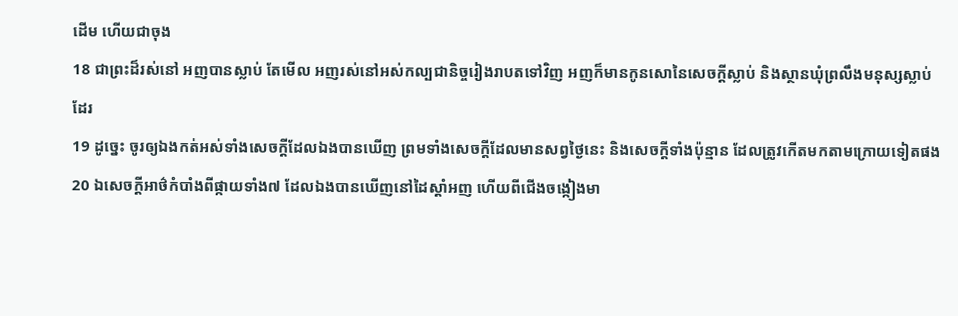ដើម ហើយជាចុង
18 ជាព្រះដ៏រស់នៅ អញបានស្លាប់ តែមើល អញរស់នៅអស់កល្បជានិច្ចរៀងរាបតទៅវិញ អញក៏មានកូនសោនៃសេចក្ដីស្លាប់ និងស្ថានឃុំព្រលឹងមនុស្សស្លាប់ដែរ
19 ដូច្នេះ ចូរឲ្យឯងកត់អស់ទាំងសេចក្ដីដែលឯងបានឃើញ ព្រមទាំងសេចក្ដីដែលមានសព្វថ្ងៃនេះ និងសេចក្ដីទាំងប៉ុន្មាន ដែលត្រូវកើតមកតាមក្រោយទៀតផង
20 ឯសេចក្ដីអាថ៌កំបាំងពីផ្កាយទាំង៧ ដែលឯងបានឃើញនៅដៃស្តាំអញ ហើយពីជើងចង្កៀងមា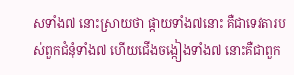សទាំង៧ នោះស្រាយថា ផ្កាយទាំង៧នោះ គឺជាទេវតារបស់ពួកជំនុំទាំង៧ ហើយជើងចង្កៀងទាំង៧ នោះគឺជាពួក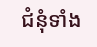ជំនុំទាំង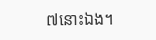៧នោះឯង។